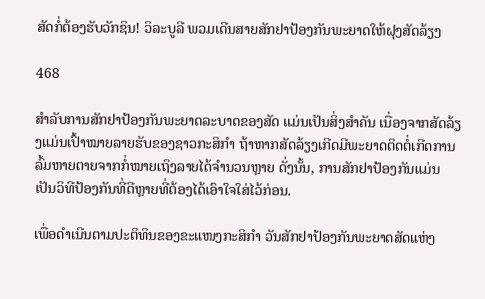ສັດກໍ່ຕ້ອງຮັບວັກຊິນ! ວິລະບູລີ ພວມເດີນສາຍສັກຢາປ້ອງກັນພະຍາດໃຫ້ຝຸງສັດລ້ຽງ

468

ສຳລັບການສັກຢາປ້ອງກັນພະຍາດລະບາດຂອງສັດ ແມ່ນເປັນສິ່ງສຳຄັນ ເນື່ອງຈາກສັດລ້ຽງແມ່ນເປົ້າໝາຍລາຍຮັບຂອງຊາວກະສິກຳ ຖ້າຫາກສັດລ້ຽງເກີດມີພະຍາດຕິດຕໍ່ເກີດການລົ້ມຫາຍຕາຍຈາກກໍ່ໝາຍເຖິງລາຍໄດ້ຈຳນວນຫຼາຍ ດັ່ງນັ້ນ, ການສັກຢາປ້ອງກັນແມ່ນເປັນວິທີປ້ອງກັນທີ່ດີຫຼາຍທີ່ຕ້ອງໄດ້ເອົາໃຈໃສ່ໄວ້ກ່ອນ.

ເພື່ອດຳເນີນຕາມປະຕິທິນຂອງຂະແໜງກະສິກຳ ວັນສັກຢາປ້ອງກັນພະຍາດສັດແຫ່ງ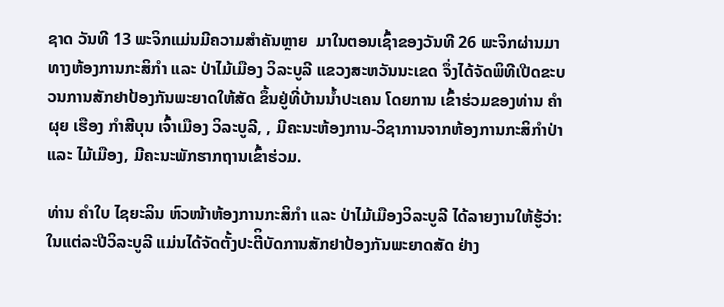ຊາດ ວັນທີ 13 ພະຈິກແມ່ນມີຄວາມສຳຄັນຫຼາຍ  ມາໃນຕອນເຊົ້າຂອງວັນທີ 26 ພະຈິກຜ່ານມາ ທາງຫ້ອງການກະສິກໍາ ແລະ ປ່າໄມ້ເມືອງ ວິລະບູລີ ແຂວງສະຫວັນນະເຂດ ຈຶ່ງໄດ້ຈັດພິທີເປີດຂະບວນການສັກຢາປ້ອງກັນພະຍາດໃຫ້ສັດ ຂຶ້ນຢູ່ທີ່ບ້ານນໍ້າປະເຄນ ໂດຍການ ເຂົ້າຮ່ວມຂອງທ່ານ ຄໍາຜຸຍ ເຮືອງ ກໍາສີບຸນ ເຈົ້າເມືອງ ວິລະບູລີ, , ມີຄະນະຫ້ອງການ-ວິຊາການຈາກຫ້ອງການກະສິກໍາປ່າ ແລະ ໄມ້ເມືອງ, ມີຄະນະພັກຮາກຖານເຂົ້າຮ່ວມ.

ທ່ານ ຄໍາໃບ ໄຊຍະລິນ ຫົວໜ້າຫ້ອງການກະສິກໍາ ແລະ ປ່າໄມ້ເມືອງວິລະບູລີ ໄດ້ລາຍງານໃຫ້ຮູ້ວ່າ: ໃນແຕ່ລະປີວິລະບູລີ ແມ່ນໄດ້ຈັດຕັ້ງປະຕີິບັດການສັກຢາປ້ອງກັນພະຍາດສັດ ຢ່າງ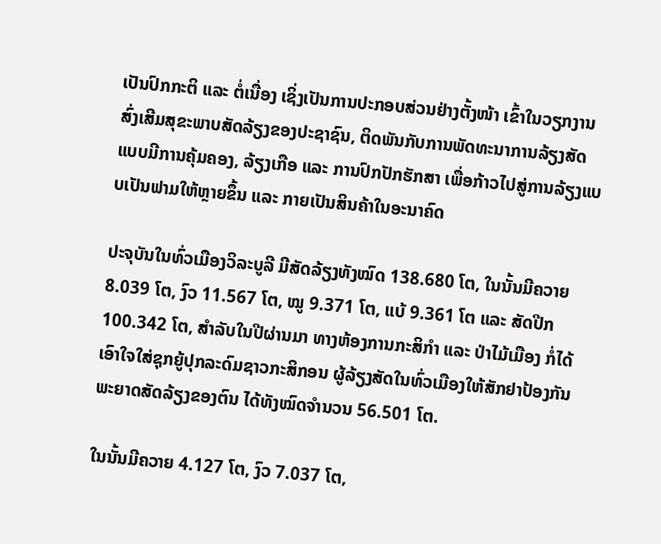ເປັນປົກກະຕິ ແລະ ຕໍ່ເນື່ອງ ເຊິ່ງເປັນການປະກອບສ່ວນຢ່າງຕັ້ງໜ້າ ເຂົ້າໃນວຽກງານສົ່ງເສີມສຸຂະພາບສັດລ້ຽງຂອງປະຊາຊົນ, ຕິດພັນກັບການພັດທະນາການລ້ຽງສັດແບບມີການຄຸ້ມຄອງ, ລ້ຽງເກືອ ແລະ ການປົກປັກຮັກສາ ເພື່ອກ້າວໄປສູ່ການລ້ຽງແບບເປັນຟາມໃຫ້ຫຼາຍຂຶ້ນ ແລະ ກາຍເປັນສິນຄ້າໃນອະນາຄົດ

ປະຈຸບັນໃນທົ່ວເມືອງວິລະບູລີ ມີສັດລ້ຽງທັງໝົດ 138.680 ໂຕ, ໃນນັ້ນມີຄວາຍ 8.039 ໂຕ, ງົວ 11.567 ໂຕ, ໝູ 9.371 ໂຕ, ແບ້ 9.361 ໂຕ ແລະ ສັດປີກ 100.342 ໂຕ, ສໍາລັບໃນປີຜ່ານມາ ທາງຫ້ອງການກະສິກໍາ ແລະ ປ່າໄມ້ເມືອງ ກໍ່ໄດ້ເອົາໃຈໃສ່ຊຸກຍູ້ປຸກລະດົມຊາວກະສິກອນ ຜູ້ລ້ຽງສັດໃນທົ່ວເມືອງໃຫ້ສັກຢາປ້ອງກັນພະຍາດສັດລ້ຽງຂອງຕົນ ໄດ້ທັງໝົດຈໍານວນ 56.501 ໂຕ.

ໃນນັ້ນມີຄວາຍ 4.127 ໂຕ, ງົວ 7.037 ໂຕ,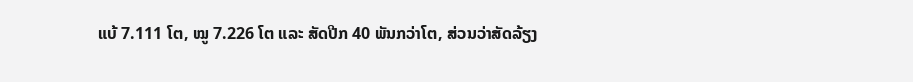ແບ້ 7.111 ໂຕ, ໝູ 7.226 ໂຕ ແລະ ສັດປີກ 40 ພັນກວ່າໂຕ, ສ່ວນວ່າສັດລ້ຽງ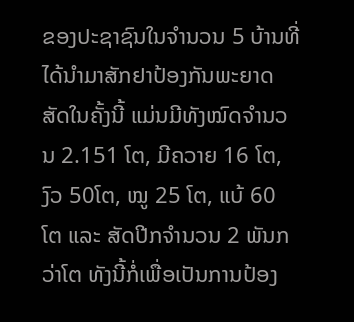ຂອງປະຊາຊົນໃນຈໍານວນ 5 ບ້ານທີ່ໄດ້ນໍາມາສັກຢາປ້ອງກັນພະຍາດສັດໃນຄັ້ງນີ້ ແມ່ນມີທັງໝົດຈໍານວນ 2.151 ໂຕ, ມີຄວາຍ 16 ໂຕ, ງົວ 50ໂຕ, ໝູ 25 ໂຕ, ແບ້ 60 ໂຕ ແລະ ສັດປີກຈໍານວນ 2 ພັນກວ່າໂຕ ທັງນີ້ກໍ່ເພື່ອເປັນການປ້ອງ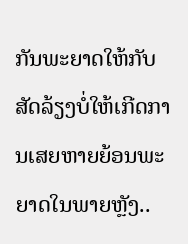ກັນພະຍາດໃຫ້ກັບສັດລ້ຽງບໍ່ໃຫ້ເກີດການເສຍຫາຍຍ້ອນພະຍາດໃນພາຍຫຼັງ..